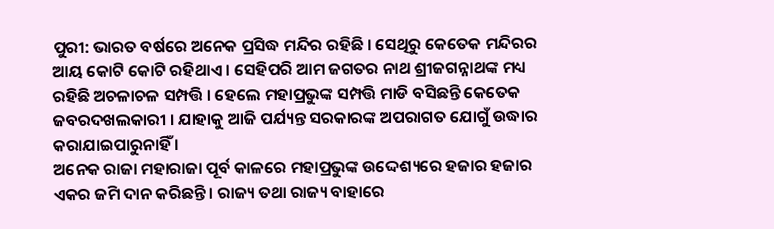ପୁରୀ: ଭାରତ ବର୍ଷରେ ଅନେକ ପ୍ରସିଦ୍ଧ ମନ୍ଦିର ରହିଛି । ସେଥିରୁ କେତେକ ମନ୍ଦିରର ଆୟ କୋଟି କୋଟି ରହିଥାଏ । ସେହିପରି ଆମ ଜଗତର ନାଥ ଶ୍ରୀଜଗନ୍ନାଥଙ୍କ ମଧ୍ୟ ରହିଛି ଅଚଳାଚଳ ସମ୍ପତ୍ତି । ହେଲେ ମହାପ୍ରଭୁଙ୍କ ସମ୍ପତ୍ତି ମାଡି ବସିଛନ୍ତି କେତେକ ଜବରଦଖଲକାରୀ । ଯାହାକୁ ଆଜି ପର୍ଯ୍ୟନ୍ତ ସରକାରଙ୍କ ଅପରାଗତ ଯୋଗୁଁ ଉଦ୍ଧାର କରାଯାଇପାରୁନାହିଁ ।
ଅନେକ ରାଜା ମହାରାଜା ପୂର୍ବ କାଳରେ ମହାପ୍ରଭୁଙ୍କ ଉଦ୍ଦେଶ୍ୟରେ ହଜାର ହଜାର ଏକର ଜମି ଦାନ କରିଛନ୍ତି । ରାଜ୍ୟ ତଥା ରାଜ୍ୟ ବାହାରେ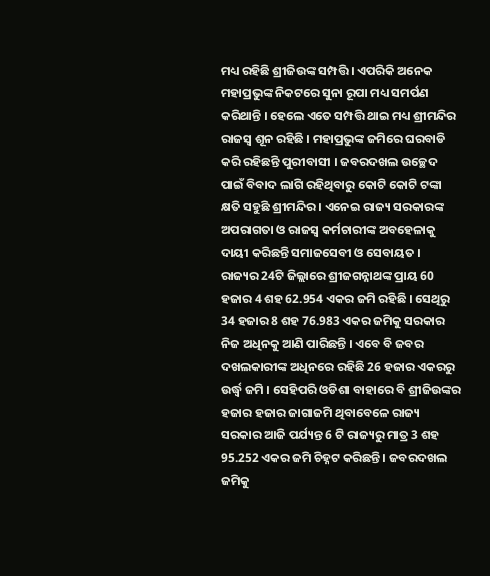ମଧ୍ୟ ରହିଛି ଶ୍ରୀଜିଉଙ୍କ ସମ୍ପତ୍ତି । ଏପରିକି ଅନେକ ମହାପ୍ରଭୁଙ୍କ ନିକଟରେ ସୁନା ରୂପା ମଧ୍ୟ ସମର୍ପଣ କରିଥାନ୍ତି । ହେଲେ ଏତେ ସମ୍ପତ୍ତି ଥାଇ ମଧ୍ୟ ଶ୍ରୀମନ୍ଦିର ରାଜସ୍ବ ଶୂନ ରହିଛି । ମହାପ୍ରଭୁଙ୍କ ଜମିରେ ଘରବାଡି କରି ରହିଛନ୍ତି ପୁରୀବାସୀ । ଜବରଦଖଲ ଉଚ୍ଛେଦ ପାଇଁ ବିବାଦ ଲାଗି ରହିଥିବାରୁ କୋଟି କୋଟି ଟଙ୍କା କ୍ଷତି ସହୁଛି ଶ୍ରୀମନ୍ଦିର । ଏନେଇ ରାଜ୍ୟ ସରକାରଙ୍କ ଅପରାଗତା ଓ ରାଜସ୍ବ କର୍ମଚାରୀଙ୍କ ଅବହେଳାକୁ ଦାୟୀ କରିଛନ୍ତି ସମାଜସେବୀ ଓ ସେବାୟତ ।
ରାଜ୍ୟର 24ଟି ଜିଲ୍ଲାରେ ଶ୍ରୀଜଗନ୍ନାଥଙ୍କ ପ୍ରାୟ 60 ହଜାର 4 ଶହ 62.954 ଏକର ଜମି ରହିଛି । ସେଥିରୁ 34 ହଜାର 8 ଶହ 76.983 ଏକର ଜମିକୁ ସରକାର ନିଜ ଅଧିନକୁ ଆଣି ପାରିଛନ୍ତି । ଏବେ ବି ଜବର ଦଖଲକାରୀଙ୍କ ଅଧିନରେ ରହିଛି 26 ହଜାର ଏକରରୁ ଉର୍ଦ୍ଧ୍ବ ଜମି । ସେହିପରି ଓଡିଶା ବାହାରେ ବି ଶ୍ରୀଜିଉଙ୍କର ହଜାର ହଜାର ଜାଗାଜମି ଥିବାବେଳେ ରାଜ୍ୟ ସରକାର ଆଜି ପର୍ଯ୍ୟନ୍ତ 6 ଟି ରାଜ୍ୟରୁ ମାତ୍ର 3 ଶହ 95.252 ଏକର ଜମି ଚିହ୍ନଟ କରିଛନ୍ତି । ଜବରଦଖଲ ଜମିକୁ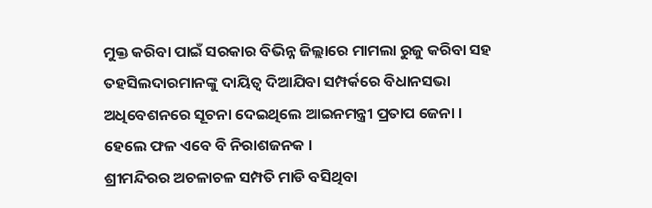ମୁକ୍ତ କରିବା ପାଇଁ ସରକାର ବିଭିନ୍ନ ଜିଲ୍ଲାରେ ମାମଲା ରୁଜୁ କରିବା ସହ ତହସିଲଦାରମାନଙ୍କୁ ଦାୟିତ୍ବ ଦିଆଯିବା ସମ୍ପର୍କରେ ବିଧାନସଭା ଅଧିବେଶନରେ ସୂଚନା ଦେଇଥିଲେ ଆଇନମନ୍ତ୍ରୀ ପ୍ରତାପ ଜେନା । ହେଲେ ଫଳ ଏବେ ବି ନିରାଶଜନକ ।
ଶ୍ରୀମନ୍ଦିରର ଅଚଳାଚଳ ସମ୍ପତି ମାଡି ବସିଥିବା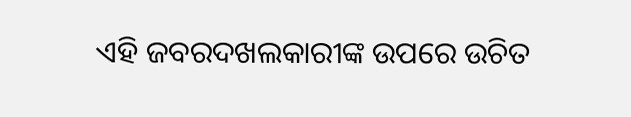ଏହି ଜବରଦଖଲକାରୀଙ୍କ ଉପରେ ଉଚିତ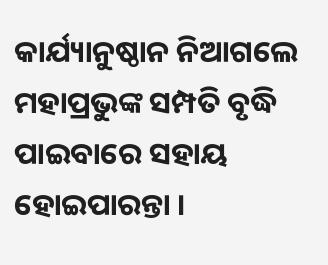କାର୍ଯ୍ୟାନୁଷ୍ଠାନ ନିଆଗଲେ ମହାପ୍ରଭୁଙ୍କ ସମ୍ପତି ବୃଦ୍ଧି ପାଇବାରେ ସହାୟ ହୋଇପାରନ୍ତା ।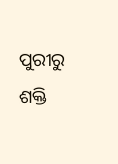ପୁରୀରୁ ଶକ୍ତି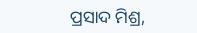ପ୍ରସାଦ ମିଶ୍ର,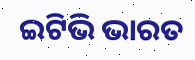ଇଟିଭି ଭାରତ